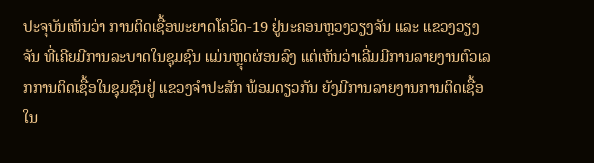ປະຈຸບັນເຫັນວ່າ ການຕິດເຊື້ອພະຍາດໂຄວິດ-19 ຢູ່ນະຄອນຫຼວງວຽງຈັນ ແລະ ແຂວງວຽງຈັນ ທີ່ເຄີຍມີການລະບາດໃນຊຸມຊົນ ແມ່ນຫຼຸດຜ່ອນລົງ ແຕ່ເຫັນວ່າເລີ່ມມີການລາຍງານຕົວເລກການຕິດເຊື້ອໃນຊຸມຊົນຢູ່ ແຂວງຈຳປະສັກ ພ້ອມດຽວກັນ ຍັງມີການລາຍງານການຕິດເຊື້ອໃນ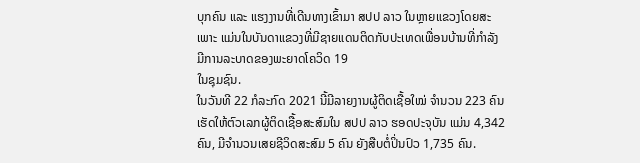ບຸກຄົນ ແລະ ແຮງງານທີ່ເດີນທາງເຂົ້າມາ ສປປ ລາວ ໃນຫຼາຍແຂວງໂດຍສະເພາະ ແມ່ນໃນບັນດາແຂວງທີ່ມີຊາຍແດນຕິດກັບປະເທດເພື່ອນບ້ານທີ່ກຳລັງມີການລະບາດຂອງພະຍາດໂຄວິດ 19
ໃນຊຸມຊົນ.
ໃນວັນທີ 22 ກໍລະກົດ 2021 ນີ້ມີລາຍງານຜູ້ຕິດເຊື້ອໃໝ່ ຈໍານວນ 223 ຄົນ ເຮັດໃຫ້ຕົວເລກຜູ້ຕິດເຊື້ອສະສົມໃນ ສປປ ລາວ ຮອດປະຈຸບັນ ແມ່ນ 4,342 ຄົນ, ມີຈຳນວນເສຍຊີວິດສະສົມ 5 ຄົນ ຍັງສືບຕໍ່ປິ່ນປົວ 1,735 ຄົນ.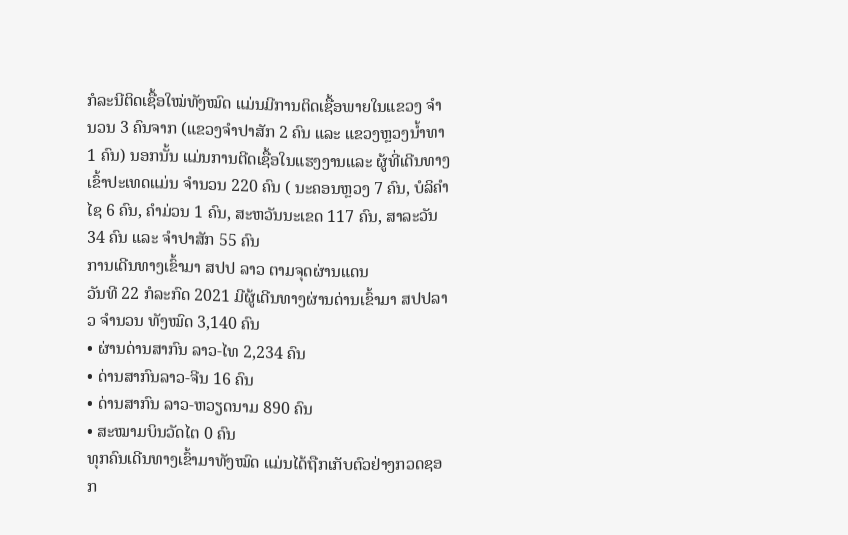ກໍລະນີຕິດເຊື້ອໃໝ່ທັງໝົດ ແມ່ນມີການຕິດເຊື້ອພາຍໃນແຂວງ ຈຳນວນ 3 ຄົນຈາກ (ແຂວງຈຳປາສັກ 2 ຄົນ ແລະ ແຂວງຫຼວງນໍ້າທາ 1 ຄົນ) ນອກນັ້ນ ແມ່ນການຕີດເຊື້ອໃນແຮງງານແລະ ຜູ້ທີ່ເດີນທາງເຂົ້າປະເທດແມ່ນ ຈຳນວນ 220 ຄົນ ( ນະຄອນຫຼວງ 7 ຄົນ, ບໍລິຄຳໄຊ 6 ຄົນ, ຄຳມ່ວນ 1 ຄົນ, ສະຫວັນນະເຂດ 117 ຄົນ, ສາລະວັນ 34 ຄົນ ແລະ ຈໍາປາສັກ 55 ຄົນ
ການເດີນທາງເຂົ້າມາ ສປປ ລາວ ຕາມຈຸດຜ່ານແດນ
ວັນທີ 22 ກໍລະກົດ 2021 ມີຜູ້ເດີນທາງຜ່ານດ່ານເຂົ້າມາ ສປປລາວ ຈຳນວນ ທັງໝົດ 3,140 ຄົນ
• ຜ່ານດ່ານສາກົນ ລາວ-ໄທ 2,234 ຄົນ
• ດ່ານສາກົນລາວ-ຈີນ 16 ຄົນ
• ດ່ານສາກົນ ລາວ-ຫວຽດນາມ 890 ຄົນ
• ສະໝາມບິນວັດໄຕ 0 ຄົນ
ທຸກຄົນເດີນທາງເຂົ້າມາທັງໝົດ ແມ່ນໄດ້ຖືກເກັບຕົວຢ່າງກວດຊອກ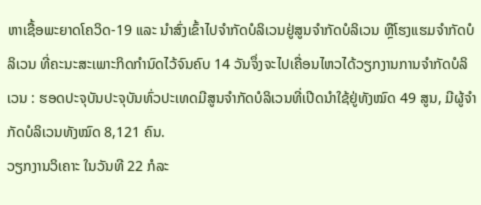ຫາເຊື້ອພະຍາດໂຄວິດ-19 ແລະ ນຳສົ່ງເຂົ້າໄປຈຳກັດບໍລິເວນຢູ່ສູນຈໍາກັດບໍລິເວນ ຫຼືໂຮງແຮມຈຳກັດບໍລິເວນ ທີ່ຄະນະສະເພາະກິດກຳນົດໄວ້ຈົນຄົບ 14 ວັນຈຶ່ງຈະໄປເຄື່ອນໄຫວໄດ້ວຽກງານການຈຳກັດບໍລິເວນ : ຮອດປະຈຸບັນປະຈຸບັນທົ່ວປະເທດມີສູນຈຳກັດບໍລິເວນທີ່ເປີດນໍາໃຊ້ຢູ່ທັງໝົດ 49 ສູນ, ມີຜູ້ຈຳກັດບໍລິເວນທັງໝົດ 8,121 ຄົນ.
ວຽກງານວິເຄາະ ໃນວັນທີ 22 ກໍລະ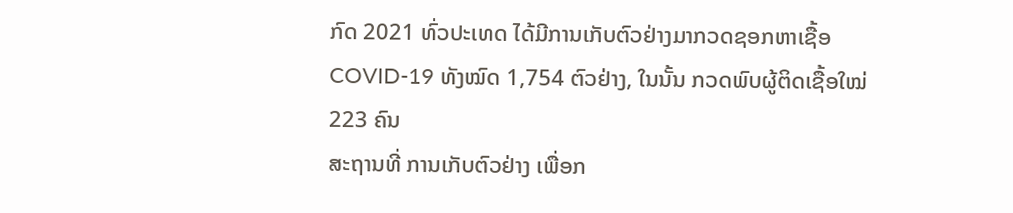ກົດ 2021 ທົ່ວປະເທດ ໄດ້ມີການເກັບຕົວຢ່າງມາກວດຊອກຫາເຊື້ອ COVID-19 ທັງໝົດ 1,754 ຕົວຢ່າງ, ໃນນັ້ນ ກວດພົບຜູ້ຕິດເຊື້ອໃໝ່ 223 ຄົນ
ສະຖານທີ່ ການເກັບຕົວຢ່າງ ເພື່ອກ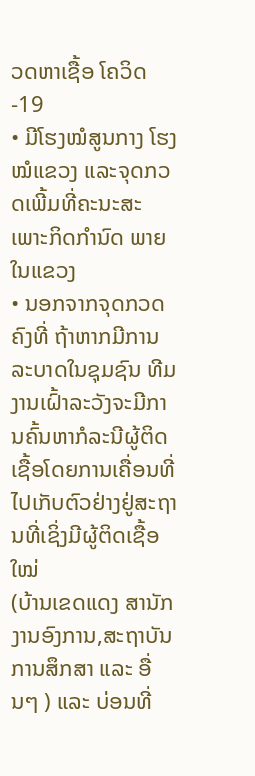ວດຫາເຊື້ອ ໂຄວິດ-19
• ມີໂຮງໝໍສູນກາງ ໂຮງໝໍແຂວງ ແລະຈຸດກວດເພີ້ມທີ່ຄະນະສະເພາະກິດກຳນົດ ພາຍໃນແຂວງ
• ນອກຈາກຈຸດກວດຄົງທີ່ ຖ້າຫາກມີການລະບາດໃນຊຸມຊົນ ທີມງານເຝົ້າລະວັງຈະມີການຄົ້ນຫາກໍລະນີຜູ້ຕິດເຊື້ອໂດຍການເຄື່ອນທີ່ໄປເກັບຕົວຢ່າງຢູ່ສະຖານທີ່ເຊິ່ງມີຜູ້ຕິດເຊື້ອໃໝ່
(ບ້ານເຂດແດງ ສານັກງານອົງການ,ສະຖາບັນການສຶກສາ ແລະ ອື່ນໆ ) ແລະ ບ່ອນທີ່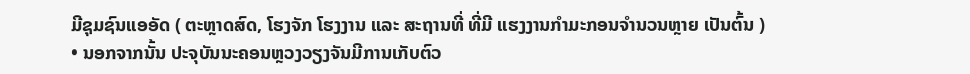ມີຊຸມຊົນແອອັດ ( ຕະຫຼາດສົດ, ໂຮງຈັກ ໂຮງງານ ແລະ ສະຖານທີ່ ທີ່ມີ ແຮງງານກຳມະກອນຈຳນວນຫຼາຍ ເປັນຕົ້ນ )
• ນອກຈາກນັ້ນ ປະຈຸບັນນະຄອນຫຼວງວຽງຈັນມີການເກັບຕົວ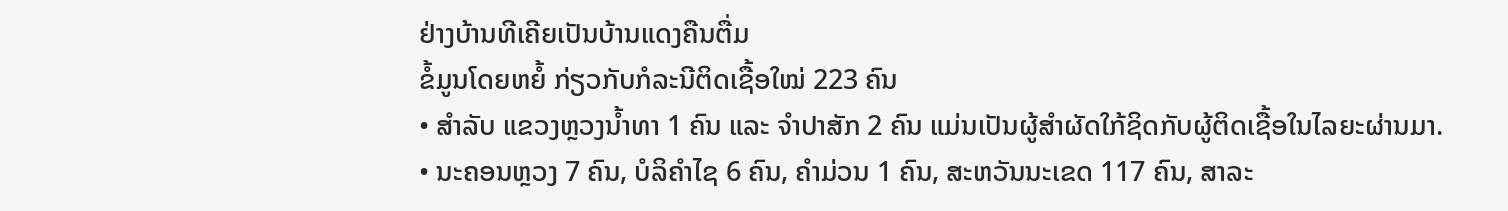ຢ່າງບ້ານທີເຄີຍເປັນບ້ານແດງຄືນຕື່ມ
ຂໍ້ມູນໂດຍຫຍໍ້ ກ່ຽວກັບກໍລະນີຕິດເຊື້ອໃໝ່ 223 ຄົນ
• ສໍາລັບ ແຂວງຫຼວງນ້ຳທາ 1 ຄົນ ແລະ ຈໍາປາສັກ 2 ຄົນ ແມ່ນເປັນຜູ້ສໍາຜັດໃກ້ຊິດກັບຜູ້ຕິດເຊື້ອໃນໄລຍະຜ່ານມາ.
• ນະຄອນຫຼວງ 7 ຄົນ, ບໍລິຄຳໄຊ 6 ຄົນ, ຄຳມ່ວນ 1 ຄົນ, ສະຫວັນນະເຂດ 117 ຄົນ, ສາລະ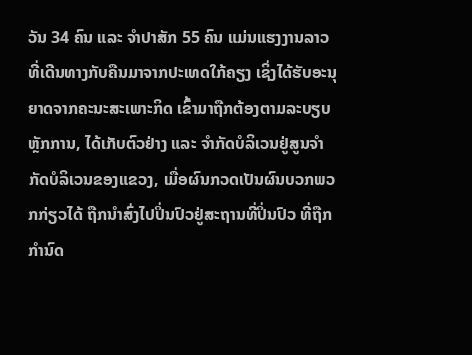ວັນ 34 ຄົນ ແລະ ຈໍາປາສັກ 55 ຄົນ ແມ່ນແຮງງານລາວ ທີ່ເດີນທາງກັບຄືນມາຈາກປະເທດໃກ້ຄຽງ ເຊິ່ງໄດ້ຮັບອະນຸຍາດຈາກຄະນະສະເພາະກິດ ເຂົ້າມາຖືກຕ້ອງຕາມລະບຽບຫຼັກການ, ໄດ້ເກັບຕົວຢ່າງ ແລະ ຈຳກັດບໍລິເວນຢູ່ສູນຈຳກັດບໍລິເວນຂອງແຂວງ, ເມື່ອຜົນກວດເປັນຜົນບວກພວກກ່ຽວໄດ້ ຖືກນຳສົ່ງໄປປິ່ນປົວຢູ່ສະຖານທີ່ປິ່ນປົວ ທີ່ຖືກກຳນົດ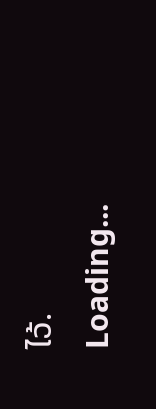ໄວ້.
Loading...